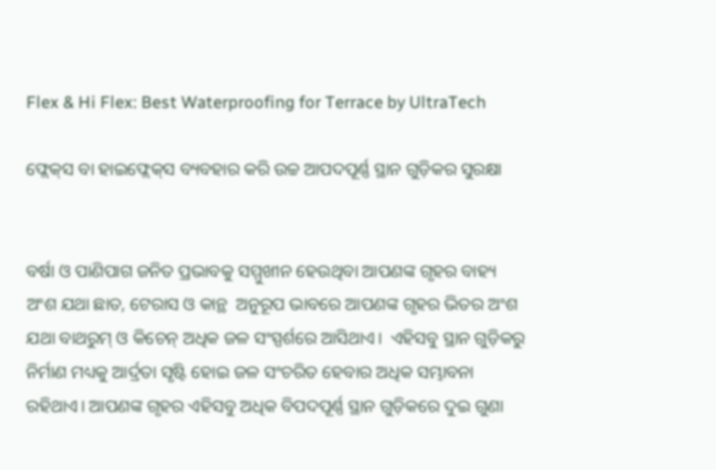Flex & Hi Flex: Best Waterproofing for Terrace by UltraTech

ଫ୍ଲେକ୍‌ସ ବା ହାଇଫ୍ଲେକ୍‌ସ ବ୍ୟବହାର କରି ଉଚ୍ଚ ଆପଦପୂର୍ଣ୍ଣ ସ୍ଥାନ ଗୁଡ଼ିକର ସୁରକ୍ଷା


ବର୍ଷା ଓ ପାଣିପାଗ ଜନିତ ପ୍ରଭାବକୁ ସମ୍ମୁଖୀନ ହେଉଥିବା ଆପଣଙ୍କ ଗୃହର ବାହ୍ୟ ଅଂଶ ଯଥା ଛାତ, ଟେରାସ ଓ କାନ୍ଥ  ଅନୁରୂପ ଭାବରେ ଆପଣଙ୍କ ଗୃହର ଭିତର ଅଂଶ ଯଥା ବାଥରୁମ୍ ଓ କିଚେନ୍ ଅଧିକ ଜଳ ସଂସ୍ପର୍ଶରେ ଆସିଥାଏ।  ଏହିସବୁ ସ୍ଥାନ ଗୁଡ଼ିକରୁ ନିର୍ମାଣ ମଧ୍ୟକୁ ଆର୍ଦ୍ରତା ସୃଷ୍ଟି ହୋଇ ଜଳ ସଂଚରିତ ହେବାର ଅଧିକ ସମ୍ଭାବନା ରହିଥାଏ। ଆପଣଙ୍କ ଗୃହର ଏହିସବୁ ଅଧିକ ବିପଦପୂର୍ଣ୍ଣ ସ୍ଥାନ ଗୁଡ଼ିକରେ ଦୁଇ ଗୁଣା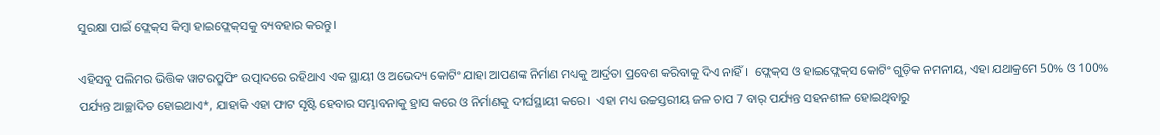ସୁରକ୍ଷା ପାଇଁ ଫ୍ଲେକ୍‌ସ କିମ୍ବା ହାଇଫ୍ଲେକ୍‌ସକୁ ବ୍ୟବହାର କରନ୍ତୁ।

ଏହିସବୁ ପଲିମର ଭିତ୍ତିକ ୱାଟରପ୍ରୁଫିଂ ଉତ୍ପାଦରେ ରହିଥାଏ ଏକ ସ୍ଥାୟୀ ଓ ଅଭେଦ୍ୟ କୋଟିଂ ଯାହା ଆପଣଙ୍କ ନିର୍ମାଣ ମଧ୍ୟକୁ ଆର୍ଦ୍ରତା ପ୍ରବେଶ କରିବାକୁ ଦିଏ ନାହିଁ।  ଫ୍ଲେକ୍‌ସ ଓ ହାଇଫ୍ଲେକ୍‌ସ କୋଟିଂ ଗୁଡ଼ିକ ନମନୀୟ, ଏହା ଯଥାକ୍ରମେ 50% ଓ 100% ପର୍ଯ୍ୟନ୍ତ ଆଚ୍ଛାଦିତ ହୋଇଥାଏ*, ଯାହାକି ଏହା ଫାଟ ସୃଷ୍ଟି ହେବାର ସମ୍ଭାବନାକୁ ହ୍ରାସ କରେ ଓ ନିର୍ମାଣକୁ ଦୀର୍ଘସ୍ଥାୟୀ କରେ।  ଏହା ମଧ୍ୟ ଉଚ୍ଚସ୍ତରୀୟ ଜଳ ଚାପ 7 ବାର୍ ପର୍ଯ୍ୟନ୍ତ ସହନଶୀଳ ହୋଇଥିବାରୁ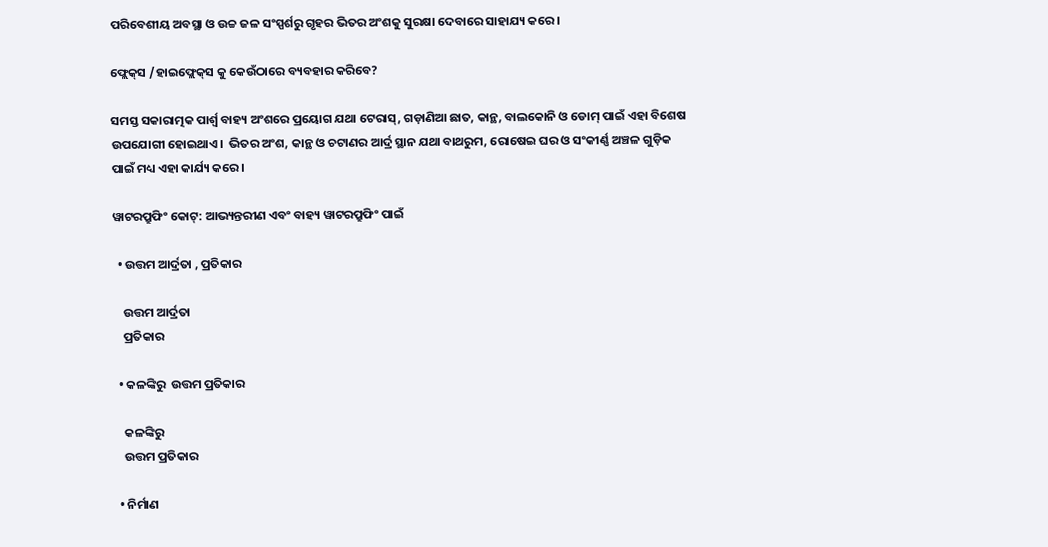ପରିବେଶୀୟ ଅବସ୍ଥା ଓ ଉଚ୍ଚ ଜଳ ସଂସ୍ପର୍ଶରୁ ଗୃହର ଭିତର ଅଂଶକୁ ସୁରକ୍ଷା ଦେବାରେ ସାହାଯ୍ୟ କରେ।

ଫ୍ଲେକ୍‌ସ /ହାଇଫ୍ଲେକ୍‌ସ କୁ କେଉଁଠାରେ ବ୍ୟବହାର କରିବେ?

ସମସ୍ତ ସକାରାତ୍ମକ ପାର୍ଶ୍ବ ବାହ୍ୟ ଅଂଶରେ ପ୍ରୟୋଗ ଯଥା ଟେରାସ୍, ଗଡ଼ାଣିଆ ଛାତ, କାନ୍ଥ, ବାଲକୋନି ଓ ଡୋମ୍ ପାଇଁ ଏହା ବିଶେଷ ଉପଯୋଗୀ ହୋଇଥାଏ।  ଭିତର ଅଂଶ, କାନ୍ଥ ଓ ଚଟାଣର ଆର୍ଦ୍ର ସ୍ଥାନ ଯଥା ବାଥରୁମ, ରୋଷେଇ ଘର ଓ ସଂକୀର୍ଣ୍ଣ ଅଞ୍ଚଳ ଗୁଡ଼ିକ ପାଇଁ ମଧ୍ୟ ଏହା କାର୍ଯ୍ୟ କରେ।

ୱାଟରପ୍ରୁଫିଂ କୋଟ୍: ଆଭ୍ୟନ୍ତରୀଣ ଏବଂ ବାହ୍ୟ ୱାଟରପ୍ରୁଫିଂ ପାଇଁ

  • ଉତ୍ତମ ଆର୍ଦ୍ରତା , ପ୍ରତିକାର

    ଉତ୍ତମ ଆର୍ଦ୍ରତା
    ପ୍ରତିକାର

  • କଳଙ୍କିରୁ  ଉତ୍ତମ ପ୍ରତିକାର

    କଳଙ୍କିରୁ
    ଉତ୍ତମ ପ୍ରତିକାର

  • ନିର୍ମାଣ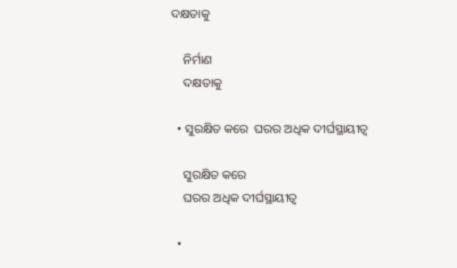ଦକ୍ଷତାକୁ

    ନିର୍ମାଣ
    ଦକ୍ଷତାକୁ

  • ସୁରକ୍ଷିତ କରେ  ଘରର ଅଧିକ ଦୀର୍ଘସ୍ଥାୟୀତ୍ବ

    ସୁରକ୍ଷିତ କରେ
    ଘରର ଅଧିକ ଦୀର୍ଘସ୍ଥାୟୀତ୍ବ

  •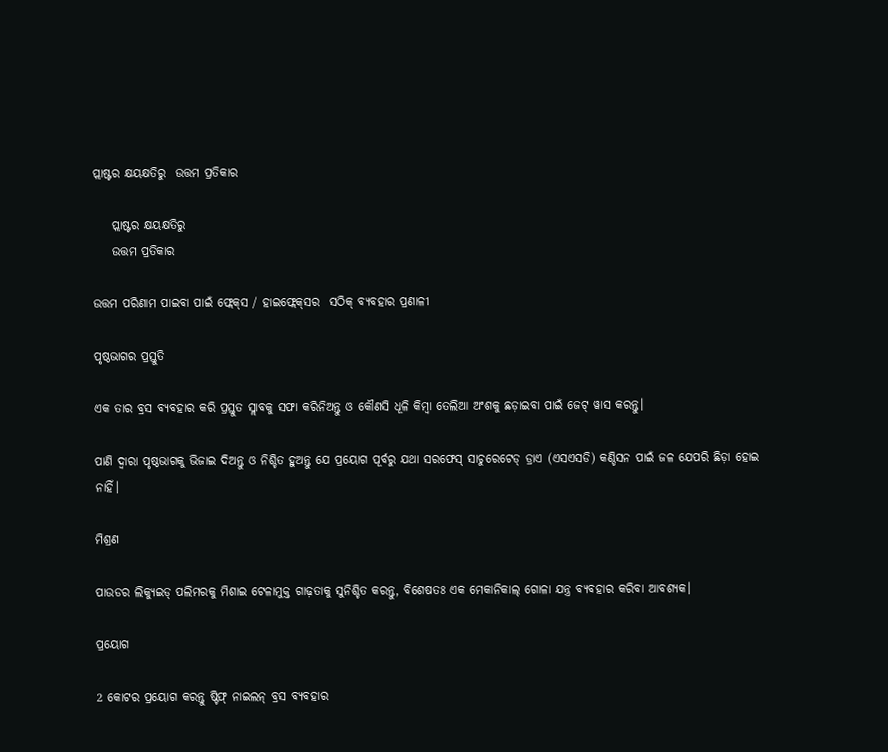ପ୍ଲାଷ୍ଟର କ୍ଷୟକ୍ଷତିରୁ  ଉତ୍ତମ ପ୍ରତିକାର

    ପ୍ଲାଷ୍ଟର କ୍ଷୟକ୍ଷତିରୁ
    ଉତ୍ତମ ପ୍ରତିକାର

ଉତ୍ତମ ପରିଣାମ ପାଇବା ପାଇଁ ଫ୍ଲେକ୍‌ସ / ହାଇଫ୍ଲେକ୍‌ସର  ସଠିକ୍ ବ୍ୟବହାର ପ୍ରଣାଳୀ

ପୃଷ୍ଠଭାଗର ପ୍ରସ୍ତୁତି

ଏକ ତାର ବ୍ରସ ବ୍ୟବହାର କରି ପ୍ରସ୍ତୁତ ସ୍ଲାବକୁ ସଫା କରିନିଅନ୍ତୁ ଓ କୌଣସି ଧୂଳି କିମ୍ବା ତେଲିଆ ଅଂଶକୁ ଛଡ଼ାଇବା ପାଇଁ ଜେଟ୍ ୱାସ କରନ୍ତୁ।

ପାଣି ଦ୍ବାରା ପୃଷ୍ଠଭାଗକୁ ଭିଜାଇ ଦିଅନ୍ତୁ ଓ ନିଶ୍ଚିତ ହୁଅନ୍ତୁ ଯେ ପ୍ରୟୋଗ ପୂର୍ବରୁ ଯଥା ସରଫେସ୍ ସାଚୁରେଟେଡ୍‌ ଡ୍ରାଏ (ଏସଏସଡି) କଣ୍ଡିସନ ପାଇଁ ଜଳ ଯେପରି ଛିଡ଼ା ହୋଇ ନାହିଁ।

ମିଶ୍ରଣ

ପାଉଡର ଲିକ୍ୟୁଇଡ୍ ପଲିମରକୁ ମିଶାଇ ଟେଳାମୁକ୍ତ ଗାଢ଼ତାକୁ ସୁନିଶ୍ଚିତ କରନ୍ତୁ, ବିଶେଷତଃ ଏକ ମେକାନିକାଲ୍ ଗୋଳା ଯନ୍ତ୍ର ବ୍ୟବହାର କରିବା ଆବଶ୍ୟକ।

ପ୍ରୟୋଗ

2 କୋଟର ପ୍ରୟୋଗ କରନ୍ତୁ ଷ୍ଟିଫ୍ ନାଇଲନ୍ ବ୍ରସ ବ୍ୟବହାର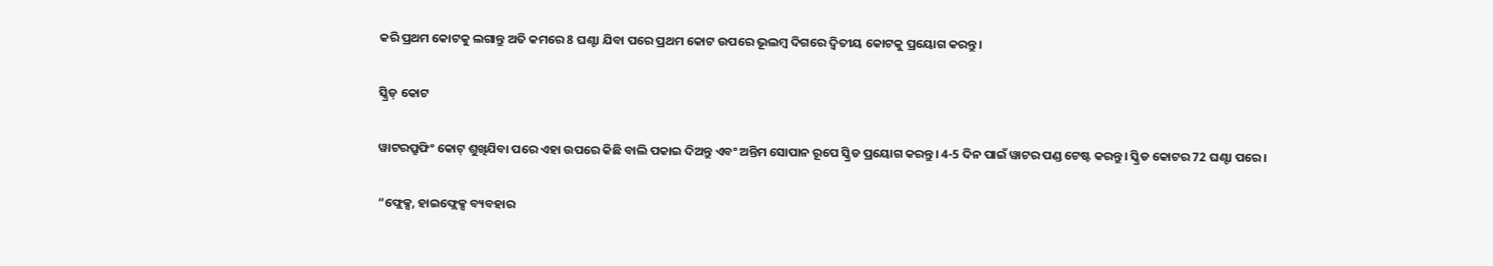କରି ପ୍ରଥମ କୋଟକୁ ଲଗାନ୍ତୁ ଅତି କମରେ 8 ଘଣ୍ଟା ଯିବା ପରେ ପ୍ରଥମ କୋଟ ଉପରେ ଭୂଲମ୍ବ ଦିଗରେ ଦ୍ବିତୀୟ କୋଟକୁ ପ୍ରୟୋଗ କରନ୍ତୁ।

ସ୍କ୍ରିଡ୍ କୋଟ

ୱାଟରପ୍ରୁଫିଂ କୋଟ୍ ଶୁଖିଯିବା ପରେ ଏହା ଉପରେ କିଛି ବାଲି ପକାଇ ଦିଅନ୍ତୁ ଏବଂ ଅନ୍ତିମ ସୋପାନ ରୂପେ ସ୍କ୍ରିଡ ପ୍ରୟୋଗ କରନ୍ତୁ। 4-5 ଦିନ ପାଇଁ ୱାଟର ପଣ୍ଡ ଟେଷ୍ଟ କରନ୍ତୁ। ସ୍କ୍ରିଡ କୋଟର 72 ଘଣ୍ଟା ପରେ।

“ଫ୍ଲେକ୍ସ, ହାଇଫ୍ଲେକ୍ସ ବ୍ୟବହାର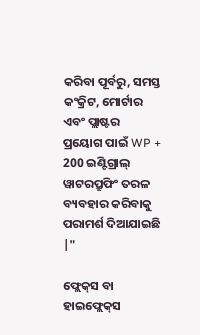କରିବା ପୂର୍ବରୁ, ସମସ୍ତ କଂକ୍ରିଟ, ମୋର୍ଟାର ଏବଂ ପ୍ଲାଷ୍ଟର ପ୍ରୟୋଗ ପାଇଁ WP + 200 ଇଣ୍ଟିଗ୍ରାଲ୍ ୱାଟରପ୍ରୁଫିଂ ତରଳ ବ୍ୟବହାର କରିବାକୁ ପରାମର୍ଶ ଦିଆଯାଇଛି |"

ଫ୍ଲେକ୍‌ସ ବା ହାଇଫ୍ଲେକ୍‌ସ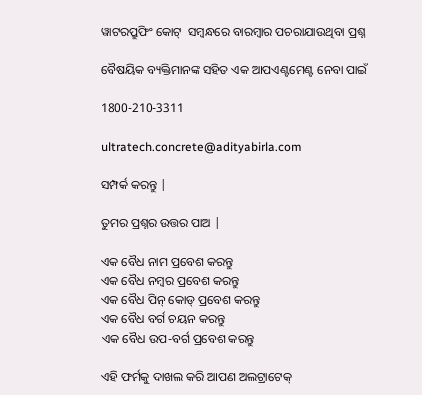ୱାଟରପ୍ରୁଫିଂ କୋଟ୍  ସମ୍ବନ୍ଧରେ ବାରମ୍ବାର ପଚରାଯାଉଥିବା ପ୍ରଶ୍ନ

ବୈଷୟିକ ବ୍ୟକ୍ତିମାନଙ୍କ ସହିତ ଏକ ଆପଏଣ୍ଟମେଣ୍ଟ ନେବା ପାଇଁ

1800-210-3311

ultratech.concrete@adityabirla.com

ସମ୍ପର୍କ କରନ୍ତୁ |

ତୁମର ପ୍ରଶ୍ନର ଉତ୍ତର ପାଅ |

ଏକ ବୈଧ ନାମ ପ୍ରବେଶ କରନ୍ତୁ
ଏକ ବୈଧ ନମ୍ବର ପ୍ରବେଶ କରନ୍ତୁ
ଏକ ବୈଧ ପିନ୍ କୋଡ୍ ପ୍ରବେଶ କରନ୍ତୁ
ଏକ ବୈଧ ବର୍ଗ ଚୟନ କରନ୍ତୁ
ଏକ ବୈଧ ଉପ-ବର୍ଗ ପ୍ରବେଶ କରନ୍ତୁ

ଏହି ଫର୍ମକୁ ଦାଖଲ କରି ଆପଣ ଅଲଟ୍ରାଟେକ୍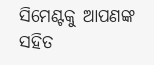ସିମେଣ୍ଟକୁ ଆପଣଙ୍କ ସହିତ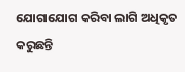ଯୋଗାଯୋଗ କରିବା ଲାଗି ଅଧିକୃତ କରୁଛନ୍ତି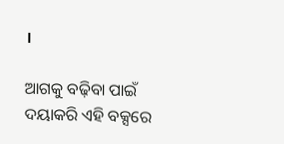।

ଆଗକୁ ବଢ଼ିବା ପାଇଁ ଦୟାକରି ଏହି ବକ୍ସରେ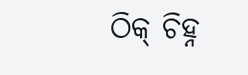ଠିକ୍ ଚିହ୍ନ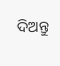ଦିଅନ୍ତୁ